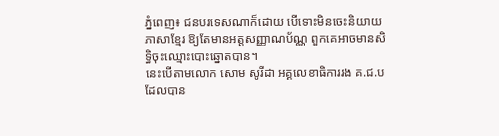ភ្នំពេញ៖ ជនបរទេសណាក៏ដោយ បើទោះមិនចេះនិយាយភាសាខ្មែរ ឱ្យតែមានអត្តសញ្ញាណប័ណ្ណ ពួកគេអាចមានសិទ្ធិចុះឈ្មោះបោះឆ្នោតបាន។
នេះបើតាមលោក សោម សូរីដា អគ្គលេខាធិការរង គ.ជ.ប ដែលបាន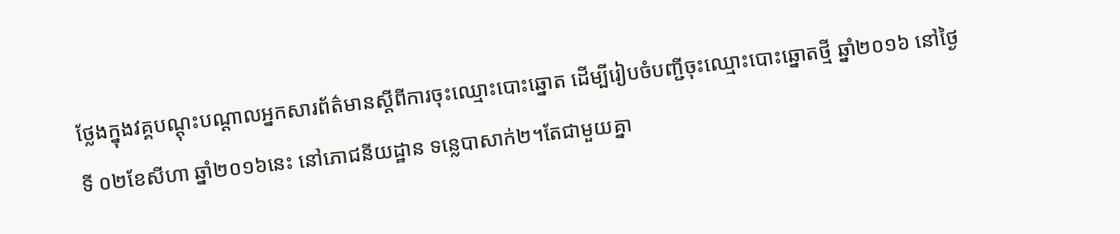ថ្លែងក្នុងវគ្គបណ្តុះបណ្តាលអ្នកសារព័ត៌មានស្តីពីការចុះឈ្មោះបោះឆ្នោត ដើម្បីរៀបចំបញ្ជីចុះឈ្មោះបោះឆ្នោតថ្មី ឆ្នាំ២០១៦ នៅថ្ងៃទី ០២ខែសីហា ឆ្នាំ២០១៦នេះ នៅភោជនីយដ្ឋាន ទន្លេបាសាក់២។តែជាមួយគ្នា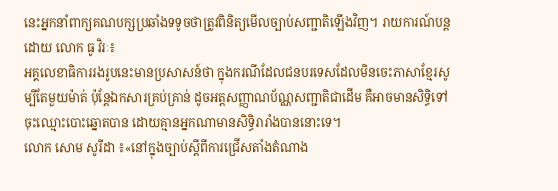នេះអ្នកនាំពាក្យគណបក្សប្រឆាំងទទូចថាត្រូវពិនិត្យមើលច្បាប់សញ្ជាតិឡើងវិញ។ រាយការណ៍បន្តដោយ លោក ធូ វិរៈ៖
អគ្គលេខាធិការរងរូបនេះមានប្រសាសន៍ថា ក្នុងករណីដែលជនបរទេសដែលមិនចេះភាសាខ្មែរសូម្បីតែមួយម៉ាត់ ប៉ុន្តែឯកសារគ្រប់គ្រាន់ ដូចអត្តសញ្ញាណប័ណ្ណសញ្ជាតិជាដើម គឺអាចមានសិទ្ធិទៅចុះឈ្មោះបោះឆ្នោតបាន ដោយគ្មានអ្នកណាមានសិទ្ធិរារាំងបាននោះទេ។
លោក សោម សូរីដា ៖«នៅក្នុងច្បាប់ស្តីពីការជ្រើសតាំងតំណាង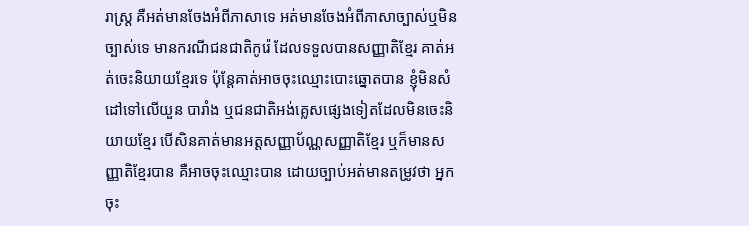រាស្ត្រ គឺអត់មានចែងអំពីភាសាទេ អត់មានចែងអំពីភាសាច្បាស់ឬមិនច្បាស់ទេ មានករណីជនជាតិកូរ៉េ ដែលទទួលបានសញ្ញាតិខ្មែរ គាត់អត់ចេះនិយាយខ្មែរទេ ប៉ុន្តែគាត់អាចចុះឈ្មោះបោះឆ្នោតបាន ខ្ញុំមិនសំដៅទៅលើយួន បារាំង ឬជនជាតិអង់គ្លេសផ្សេងទៀតដែលមិនចេះនិយាយខ្មែរ បើសិនគាត់មានអត្តសញ្ញាប័ណ្ណសញ្ញាតិខ្មែរ ឬក៏មានសញ្ញាតិខ្មែរបាន គឺអាចចុះឈ្មោះបាន ដោយច្បាប់អត់មានតម្រូវថា អ្នកចុះ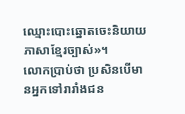ឈ្មោះបោះឆ្នោតចេះនិយាយភាសាខ្មែរច្បាស់»។
លោកប្រាប់ថា ប្រសិនបើមានអ្នកទៅរារាំងជន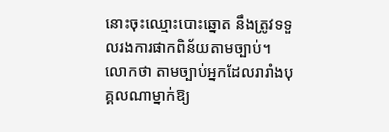នោះចុះឈ្មោះបោះឆ្នោត នឹងត្រូវទទួលរងការផាកពិន័យតាមច្បាប់។ លោកថា តាមច្បាប់អ្នកដែលរារាំងបុគ្គលណាម្នាក់ឱ្យ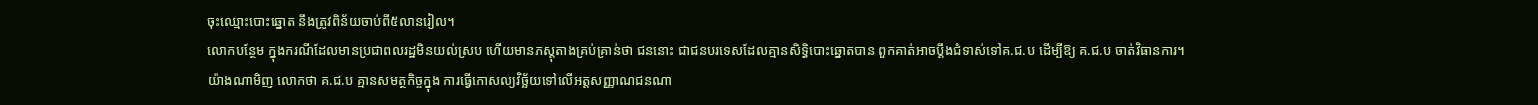ចុះឈ្មោះបោះឆ្នោត នឹងត្រូវពិន័យចាប់ពី៥លានរៀល។
លោកបន្ថែម ក្នុងករណីដែលមានប្រជាពលរដ្ឋមិនយល់ស្រប ហើយមានភស្តុតាងគ្រប់គ្រាន់ថា ជននោះ ជាជនបរទេសដែលគ្មានសិទ្ធិបោះឆ្នោតបាន ពួកគាត់អាចប្តឹងជំទាស់ទៅគ.ជ.ប ដើម្បីឱ្យ គ.ជ.ប ចាត់វិធានការ។
យ៉ាងណាមិញ លោកថា គ.ជ.ប គ្មានសមត្ថកិច្ចក្នុង ការធ្វើកោសល្យវិច្ឆ័យទៅលើអត្តសញ្ញាណជនណា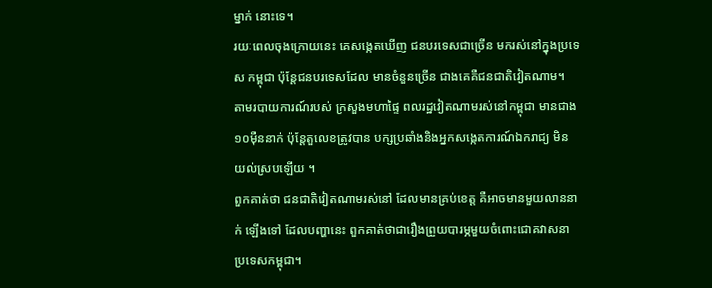ម្នាក់ នោះទេ។
រយៈពេលចុងក្រោយនេះ គេសង្កេតឃើញ ជនបរទេសជាច្រើន មករស់នៅក្នុងប្រទេស កម្ពុជា ប៉ុន្តែជនបរទេសដែល មានចំនួនច្រើន ជាងគេគឺជនជាតិវៀតណាម។
តាមរបាយការណ៍របស់ ក្រសួងមហាផ្ទៃ ពលរដ្ឋវៀតណាមរស់នៅកម្ពុជា មានជាង១០ម៉ឺននាក់ ប៉ុន្តែតួលេខត្រូវបាន បក្សប្រឆាំងនិងអ្នកសង្កេតការណ៍ឯករាជ្យ មិនយល់ស្របឡើយ ។
ពួកគាត់ថា ជនជាតិវៀតណាមរស់នៅ ដែលមានគ្រប់ខេត្ត គឺអាចមានមួយលាននាក់ ឡើងទៅ ដែលបញ្ហានេះ ពួកគាត់ថាជារឿងព្រួយបារម្ភមួយចំពោះជោគវាសនា ប្រទេសកម្ពុជា។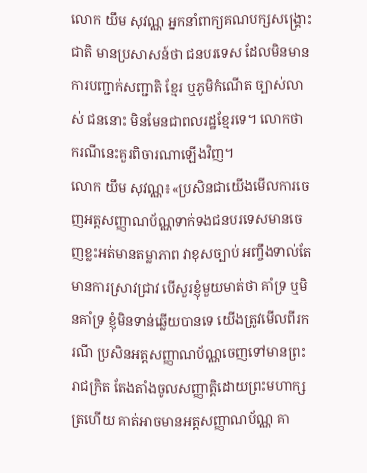លោក យឹម សុវណ្ណ អ្នកនាំពាក្យគណបក្សសង្គ្រោះជាតិ មានប្រសាសន៍ថា ជនបរទេស ដែលមិនមាន ការបញ្ជាក់សញ្ជាតិ ខ្មែរ ឬភូមិកំណើត ច្បាស់លាស់ ជននោះ មិនមែនជាពលរដ្ឋខ្មែរទេ។ លោកថា ករណីនេះគួរពិចារណាឡើងវិញ។
លោក យឹម សុវណ្ណ៖«ប្រសិនជាយើងមើលការចេញអត្តសញ្ញាណប័ណ្ណទាក់ទងជនបរទេសមានចេញខ្លះអត់មានតម្លាភាព វាខុសច្បាប់ អញ្ចឹងទាល់តែមានការស្រាវជ្រាវ បើសួរខ្ញុំមួយមាត់ថា គាំទ្រ ឬមិនគាំទ្រ ខ្ញុំមិនទាន់ឆ្លើយបានទេ យើងត្រូវមើលពីរករណី ប្រសិនអត្តសញ្ញាណប័ណ្ណចេញទៅមានព្រះរាជក្រិត តែងតាំងចូលសញ្ញាត្តិដោយព្រះមហាក្សត្រហើយ គាត់អាចមានអត្តសញ្ញាណប័ណ្ណ គា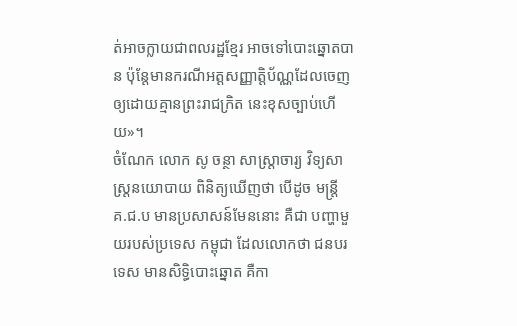ត់អាចក្លាយជាពលរដ្ឋខ្មែរ អាចទៅបោះឆ្នោតបាន ប៉ុន្តែមានករណីអត្តសញ្ញាត្តិប័ណ្ណដែលចេញឲ្យដោយគ្មានព្រះរាជក្រិត នេះខុសច្បាប់ហើយ»។
ចំណែក លោក សូ ចន្ថា សាស្ត្រាចារ្យ វិទ្យសាស្ត្រនយោបាយ ពិនិត្យឃើញថា បើដូច មន្ត្រី គ.ជ.ប មានប្រសាសន៍មែននោះ គឺជា បញ្ហាមួយរបស់ប្រទេស កម្ពុជា ដែលលោកថា ជនបរទេស មានសិទ្ធិបោះឆ្នោត គឺកា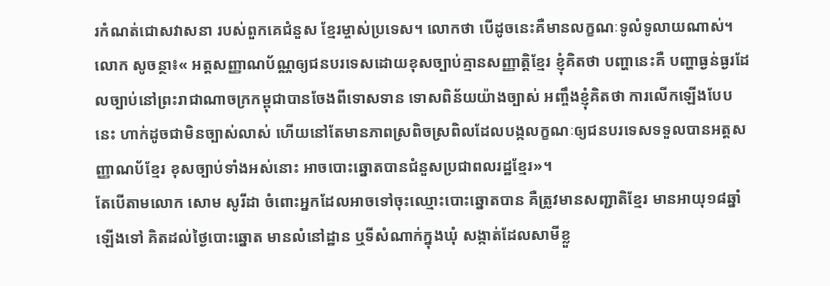រកំណត់ជោសវាសនា របស់ពួកគេជំនួស ខ្មែរម្ចាស់ប្រទេស។ លោកថា បើដូចនេះគឺមានលក្ខណៈទូលំទូលាយណាស់។
លោក សូចន្ថា៖« អត្តសញ្ញាណប័ណ្ណឲ្យជនបរទេសដោយខុសច្បាប់គ្មានសញ្ញាតិ្តខ្មែរ ខ្ញុំគិតថា បញ្ហានេះគឺ បញ្ហាធ្ងន់ធ្ងរដែលច្បាប់នៅព្រះរាជាណាចក្រកម្ពុជាបានចែងពីទោសទាន ទោសពិន័យយ៉ាងច្បាស់ អញ្ចឹងខ្ញុំគិតថា ការលើកឡើងបែបនេះ ហាក់ដូចជាមិនច្បាស់លាស់ ហើយនៅតែមានភាពស្រពិចស្រពិលដែលបង្កលក្ខណៈឲ្យជនបរទេសទទួលបានអត្តសញ្ញាណប័ខ្មែរ ខុសច្បាប់ទាំងអស់នោះ អាចបោះឆ្នោតបានជំនួសប្រជាពលរដ្ឋខ្មែរ»។
តែបើតាមលោក សោម សូរីដា ចំពោះអ្នកដែលអាចទៅចុះឈ្មោះបោះឆ្នោតបាន គឺត្រូវមានសញ្ជាតិខ្មែរ មានអាយុ១៨ឆ្នាំឡើងទៅ គិតដល់ថ្ងៃបោះឆ្នោត មានលំនៅដ្ឋាន ឬទីសំណាក់ក្នុងឃុំ សង្កាត់ដែលសាមីខ្លួ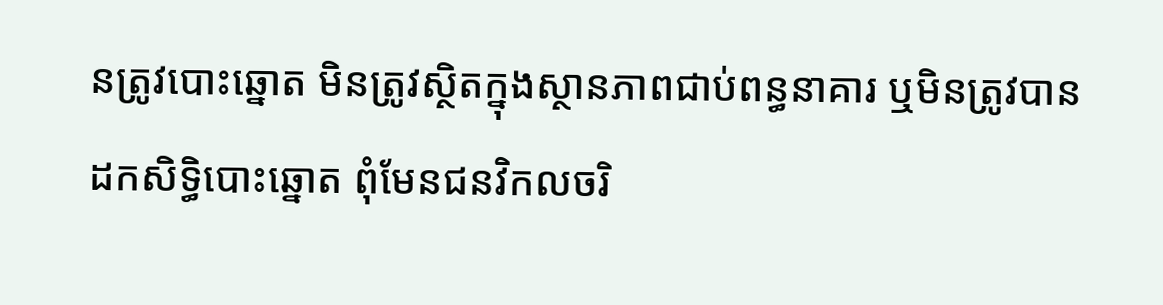នត្រូវបោះឆ្នោត មិនត្រូវស្ថិតក្នុងស្ថានភាពជាប់ពន្ធនាគារ ឬមិនត្រូវបានដកសិទ្ធិបោះឆ្នោត ពុំមែនជនវិកលចរិ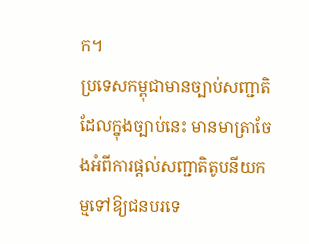ក។
ប្រទេសកម្ពុជាមានច្បាប់សញ្ជាតិដែលក្នុងច្បាប់នេះ មានមាត្រាចែងអំពីការផ្តល់សញ្ជាតិតូបនីយកម្មទៅឱ្យជនបរទេ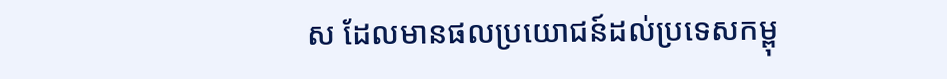ស ដែលមានផលប្រយោជន៍ដល់ប្រទេសកម្ពុ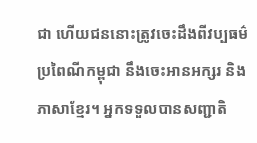ជា ហើយជននោះត្រូវចេះដឹងពីវប្បធម៌ប្រពៃណីកម្ពុជា នឹងចេះអានអក្សរ និងភាសាខ្មែរ។ អ្នកទទួលបានសញ្ជាតិ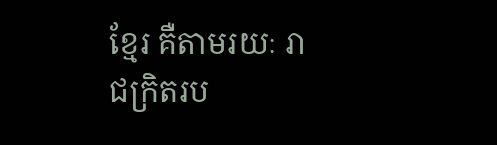ខ្មែរ គឺតាមរយៈ រាជក្រិតរប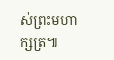ស់ព្រះមហាក្សត្រ៕